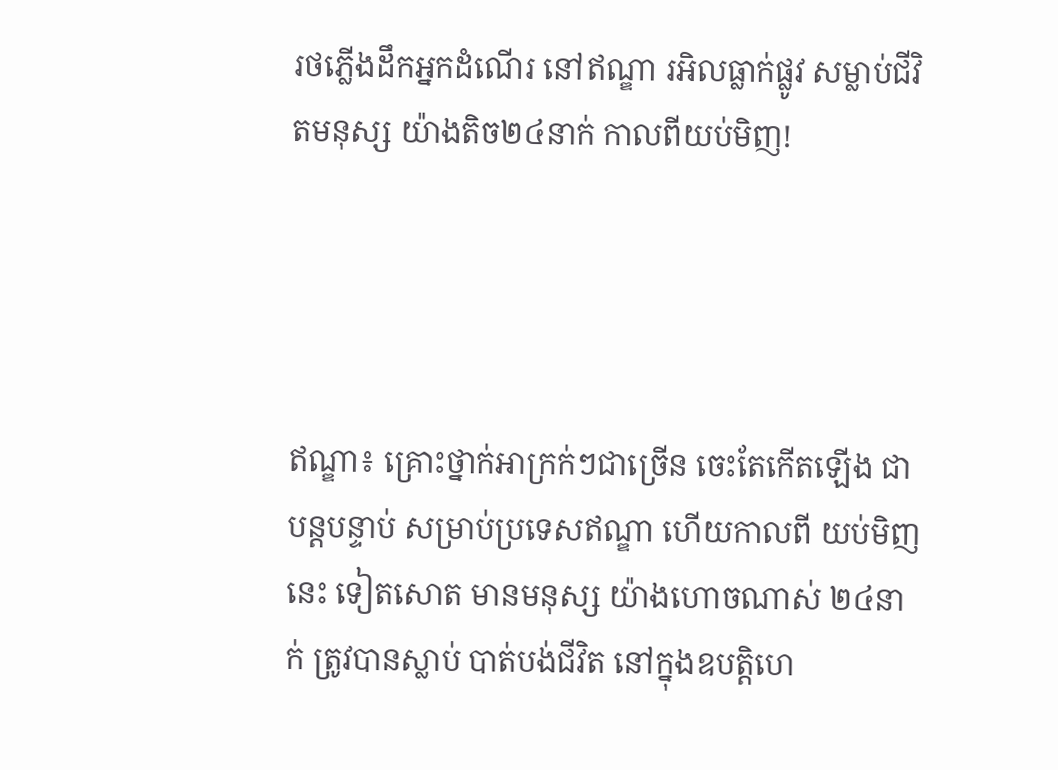រថភ្លើងដឹកអ្នកដំណើរ នៅឥណ្ឌា រអិលធ្លាក់ផ្លូវ សម្លាប់ជីវិតមនុស្ស យ៉ាងតិច២៤នាក់ កាលពីយប់មិញ!




ឥណ្ឌា៖ គ្រោះថ្នាក់អាក្រក់ៗជាច្រើន ចេះតែកើតឡើង ជាបន្តបន្ទាប់ សម្រាប់ប្រទេសឥណ្ឌា ហើយកាលពី យប់មិញនេះ ទៀតសោត មានមនុស្ស យ៉ាងហោចណាស់ ២៤នាក់ ត្រូវបានស្លាប់ បាត់បង់ជីវិត នៅក្នុងឧបត្តិហេ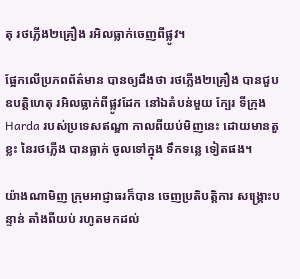តុ រថភ្លើង២គ្រឿង រអិលធ្លាក់ចេញពីផ្លូវ។

ផ្អែកលើប្រភពព័ត៌មាន បានឲ្យដឹងថា រថភ្លើង២គ្រឿង បានជួបឧបត្តិហេតុ រអិលធ្លាក់ពីផ្លូវដែក នៅឯតំបន់មួយ ក្បែរ ទីក្រុង Harda របស់ប្រទេសឥណ្ឌា កាលពីយប់មិញនេះ ដោយមានតួខ្លះ នៃរថភ្លើង បានធ្លាក់ ចូលទៅក្នុង ទឹកទន្លេ ទៀតផង។

យ៉ាងណាមិញ ក្រុមអាជ្ញាធរក៏បាន ចេញប្រតិបត្តិការ សង្រ្គោះបន្ទាន់ តាំងពីយប់ រហូតមកដល់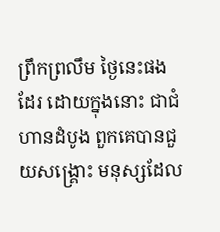ព្រឹកព្រលឹម ថ្ងៃនេះផងដែរ ដោយក្នុងនោះ ជាជំហានដំបូង ពួកគេបានជួយសង្រ្គោះ មនុស្សដែល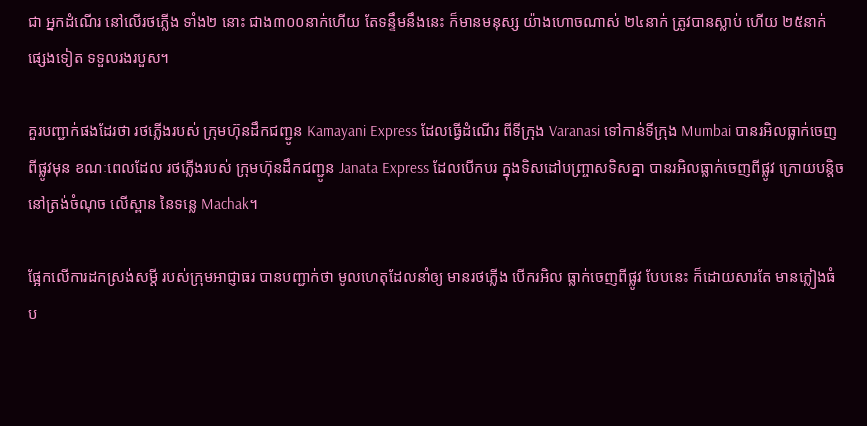ជា អ្នកដំណើរ នៅលើរថភ្លើង ទាំង២ នោះ ជាង៣០០នាក់ហើយ តែទន្ទឹមនឹងនេះ ក៏មានមនុស្ស យ៉ាងហោចណាស់ ២៤នាក់ ត្រូវបានស្លាប់ ហើយ ២៥នាក់ ផ្សេងទៀត ទទួលរងរបួស។

គួរបញ្ជាក់ផងដែរថា រថភ្លើងរបស់ ក្រុមហ៊ុនដឹកជញ្ជូន Kamayani Express ដែលធ្វើដំណើរ ពីទីក្រុង Varanasi ទៅកាន់ទីក្រុង Mumbai បានរអិលធ្លាក់ចេញពីផ្លូវមុន ខណៈពេលដែល រថភ្លើងរបស់ ក្រុមហ៊ុនដឹកជញ្ជូន Janata Express ដែលបើកបរ ក្នុងទិសដៅបញ្ច្រាសទិសគ្នា បានរអិលធ្លាក់ចេញពីផ្លូវ ក្រោយបន្តិច នៅត្រង់ចំណុច លើស្ពាន នៃទន្លេ Machak។

ផ្អែកលើការដកស្រង់សម្តី របស់ក្រុមអាជ្ញាធរ បានបញ្ជាក់ថា មូលហេតុដែលនាំឲ្យ មានរថភ្លើង បើករអិល ធ្លាក់ចេញពីផ្លូវ បែបនេះ ក៏ដោយសារតែ មានភ្លៀងធំ ប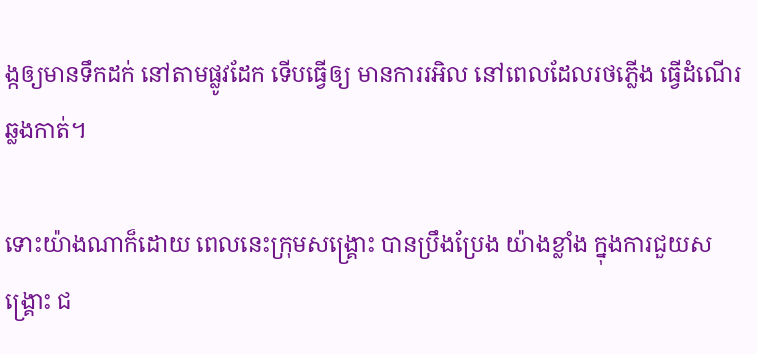ង្កឲ្យមានទឹកដក់ នៅតាមផ្លូវដែក ទើបធ្វើឲ្យ មានការរអិល នៅពេលដែលរថភ្លើង ធ្វើដំណើរឆ្លងកាត់។

ទោះយ៉ាងណាក៏ដោយ ពេលនេះក្រុមសង្រ្គោះ បានប្រឹងប្រែង យ៉ាងខ្លាំង ក្នុងការជួយសង្រ្គោះ ជ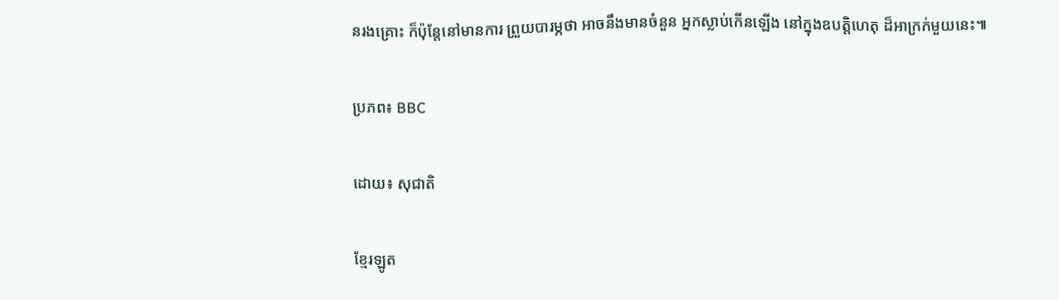នរងគ្រោះ ក៏ប៉ុន្តែនៅមានការ ព្រួយបារម្ភថា អាចនឹងមានចំនួន អ្នកស្លាប់កើនឡើង នៅក្នុងឧបត្តិហេតុ ដ៏អាក្រក់មួយនេះ៕

ប្រភព៖ BBC

ដោយ៖ សុជាតិ

ខ្មែរឡូត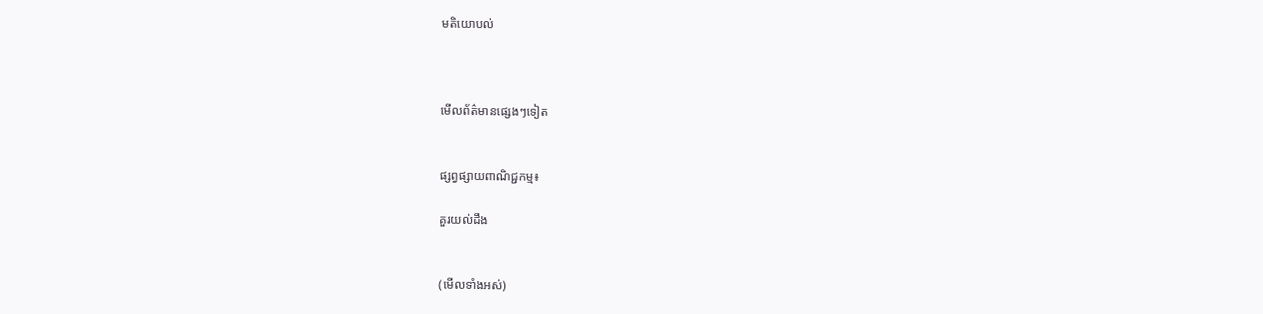មតិយោបល់



មើលព័ត៌មានផ្សេងៗទៀត


ផ្សព្វផ្សាយពាណិជ្ជកម្ម៖

គួរយល់ដឹង


(មើលទាំងអស់)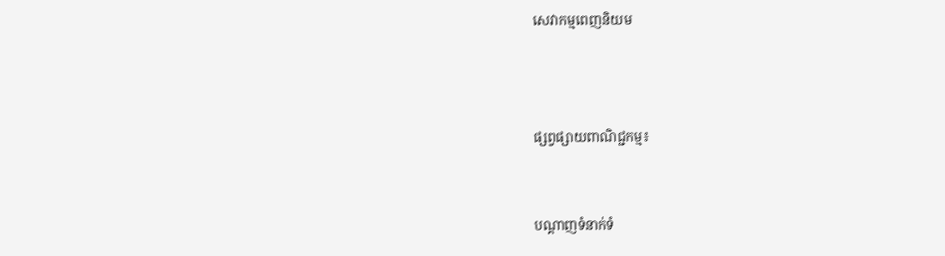សេវាកម្មពេញនិយម



ផ្សព្វផ្សាយពាណិជ្ជកម្ម៖


បណ្តាញទំនាក់ទំ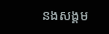នងសង្គម